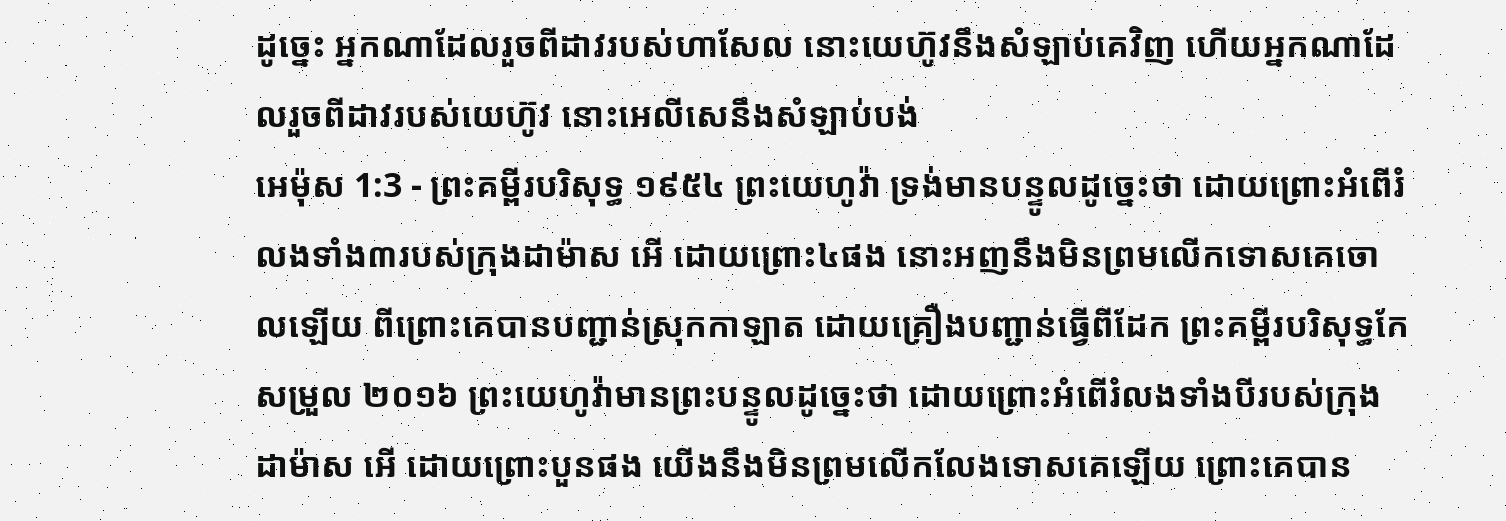ដូច្នេះ អ្នកណាដែលរួចពីដាវរបស់ហាសែល នោះយេហ៊ូវនឹងសំឡាប់គេវិញ ហើយអ្នកណាដែលរួចពីដាវរបស់យេហ៊ូវ នោះអេលីសេនឹងសំឡាប់បង់
អេម៉ុស 1:3 - ព្រះគម្ពីរបរិសុទ្ធ ១៩៥៤ ព្រះយេហូវ៉ា ទ្រង់មានបន្ទូលដូច្នេះថា ដោយព្រោះអំពើរំលងទាំង៣របស់ក្រុងដាម៉ាស អើ ដោយព្រោះ៤ផង នោះអញនឹងមិនព្រមលើកទោសគេចោលឡើយ ពីព្រោះគេបានបញ្ជាន់ស្រុកកាឡាត ដោយគ្រឿងបញ្ជាន់ធ្វើពីដែក ព្រះគម្ពីរបរិសុទ្ធកែសម្រួល ២០១៦ ព្រះយេហូវ៉ាមានព្រះបន្ទូលដូច្នេះថា ដោយព្រោះអំពើរំលងទាំងបីរបស់ក្រុងដាម៉ាស អើ ដោយព្រោះបួនផង យើងនឹងមិនព្រមលើកលែងទោសគេឡើយ ព្រោះគេបាន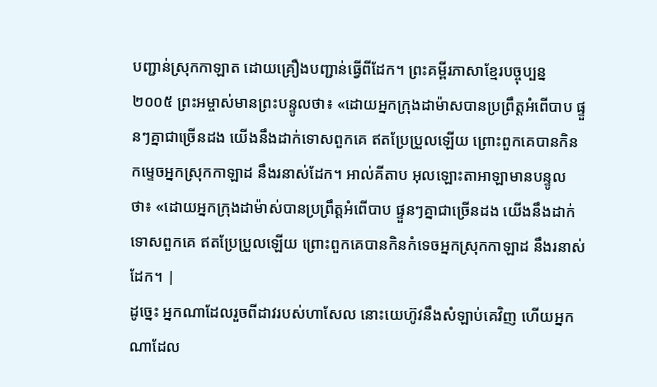បញ្ជាន់ស្រុកកាឡាត ដោយគ្រឿងបញ្ជាន់ធ្វើពីដែក។ ព្រះគម្ពីរភាសាខ្មែរបច្ចុប្បន្ន ២០០៥ ព្រះអម្ចាស់មានព្រះបន្ទូលថា៖ «ដោយអ្នកក្រុងដាម៉ាសបានប្រព្រឹត្តអំពើបាប ផ្ទួនៗគ្នាជាច្រើនដង យើងនឹងដាក់ទោសពួកគេ ឥតប្រែប្រួលឡើយ ព្រោះពួកគេបានកិនកម្ទេចអ្នកស្រុកកាឡាដ នឹងរនាស់ដែក។ អាល់គីតាប អុលឡោះតាអាឡាមានបន្ទូលថា៖ «ដោយអ្នកក្រុងដាម៉ាស់បានប្រព្រឹត្តអំពើបាប ផ្ទួនៗគ្នាជាច្រើនដង យើងនឹងដាក់ទោសពួកគេ ឥតប្រែប្រួលឡើយ ព្រោះពួកគេបានកិនកំទេចអ្នកស្រុកកាឡាដ នឹងរនាស់ដែក។ |
ដូច្នេះ អ្នកណាដែលរួចពីដាវរបស់ហាសែល នោះយេហ៊ូវនឹងសំឡាប់គេវិញ ហើយអ្នកណាដែល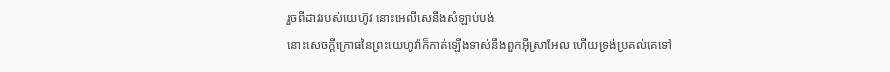រួចពីដាវរបស់យេហ៊ូវ នោះអេលីសេនឹងសំឡាប់បង់
នោះសេចក្ដីក្រោធនៃព្រះយេហូវ៉ាក៏កាត់ឡើងទាស់នឹងពួកអ៊ីស្រាអែល ហើយទ្រង់ប្រគល់គេទៅ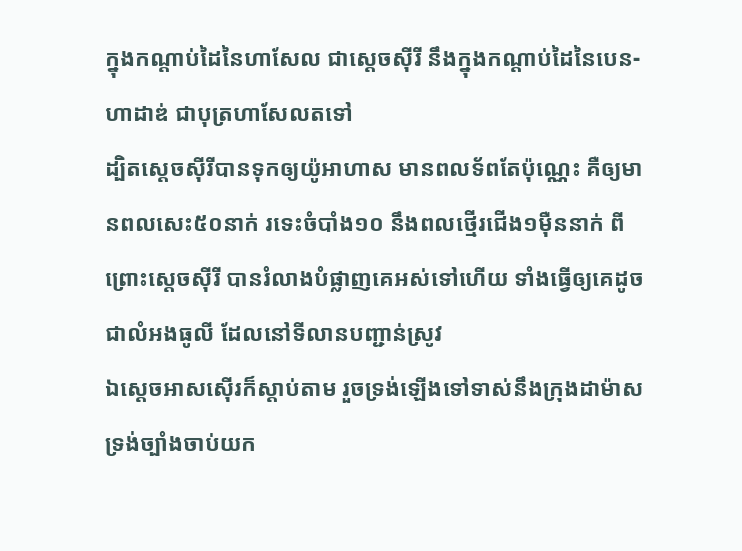ក្នុងកណ្តាប់ដៃនៃហាសែល ជាស្តេចស៊ីរី នឹងក្នុងកណ្តាប់ដៃនៃបេន-ហាដាឌ់ ជាបុត្រហាសែលតទៅ
ដ្បិតស្តេចស៊ីរីបានទុកឲ្យយ៉ូអាហាស មានពលទ័ពតែប៉ុណ្ណេះ គឺឲ្យមានពលសេះ៥០នាក់ រទេះចំបាំង១០ នឹងពលថ្មើរជើង១ម៉ឺននាក់ ពីព្រោះស្តេចស៊ីរី បានរំលាងបំផ្លាញគេអស់ទៅហើយ ទាំងធ្វើឲ្យគេដូចជាលំអងធូលី ដែលនៅទីលានបញ្ជាន់ស្រូវ
ឯស្តេចអាសស៊ើរក៏ស្តាប់តាម រួចទ្រង់ឡើងទៅទាស់នឹងក្រុងដាម៉ាស ទ្រង់ច្បាំងចាប់យក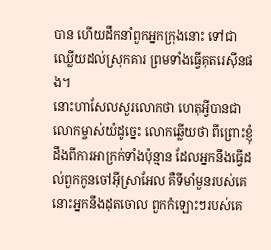បាន ហើយដឹកនាំពួកអ្នកក្រុងនោះ ទៅជាឈ្លើយដល់ស្រុកគារ ព្រមទាំងធ្វើគុតរេស៊ីនផង។
នោះហាសែលសួរលោកថា ហេតុអ្វីបានជាលោកម្ចាស់យំដូច្នេះ លោកឆ្លើយថា ពីព្រោះខ្ញុំដឹងពីការអាក្រក់ទាំងប៉ុន្មាន ដែលអ្នកនឹងធ្វើដល់ពួកកូនចៅអ៊ីស្រាអែល គឺទីមាំមួនរបស់គេ នោះអ្នកនឹងដុតចោល ពួកកំឡោះៗរបស់គេ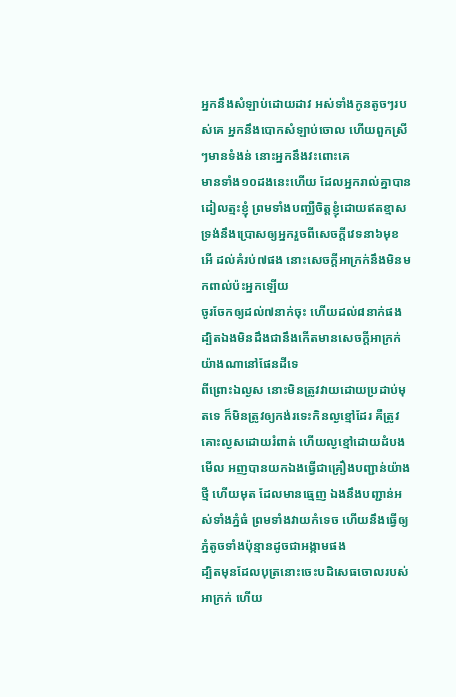អ្នកនឹងសំឡាប់ដោយដាវ អស់ទាំងកូនតូចៗរបស់គេ អ្នកនឹងបោកសំឡាប់ចោល ហើយពួកស្រីៗមានទំងន់ នោះអ្នកនឹងវះពោះគេ
មានទាំង១០ដងនេះហើយ ដែលអ្នករាល់គ្នាបានដៀលត្មះខ្ញុំ ព្រមទាំងបញ្ឈឺចិត្តខ្ញុំដោយឥតខ្មាស
ទ្រង់នឹងប្រោសឲ្យអ្នករួចពីសេចក្ដីវេទនា៦មុខ អើ ដល់គំរប់៧ផង នោះសេចក្ដីអាក្រក់នឹងមិនមកពាល់ប៉ះអ្នកឡើយ
ចូរចែកឲ្យដល់៧នាក់ចុះ ហើយដល់៨នាក់ផង ដ្បិតឯងមិនដឹងជានឹងកើតមានសេចក្ដីអាក្រក់យ៉ាងណានៅផែនដីទេ
ពីព្រោះឯល្ងស នោះមិនត្រូវវាយដោយប្រដាប់មុតទេ ក៏មិនត្រូវឲ្យកង់រទេះកិនល្ងខ្មៅដែរ គឺត្រូវគោះល្ងសដោយរំពាត់ ហើយល្ងខ្មៅដោយដំបង
មើល អញបានយកឯងធ្វើជាគ្រឿងបញ្ជាន់យ៉ាងថ្មី ហើយមុត ដែលមានធ្មេញ ឯងនឹងបញ្ជាន់អស់ទាំងភ្នំធំ ព្រមទាំងវាយកំទេច ហើយនឹងធ្វើឲ្យភ្នំតូចទាំងប៉ុន្មានដូចជាអង្កាមផង
ដ្បិតមុនដែលបុត្រនោះចេះបដិសេធចោលរបស់អាក្រក់ ហើយ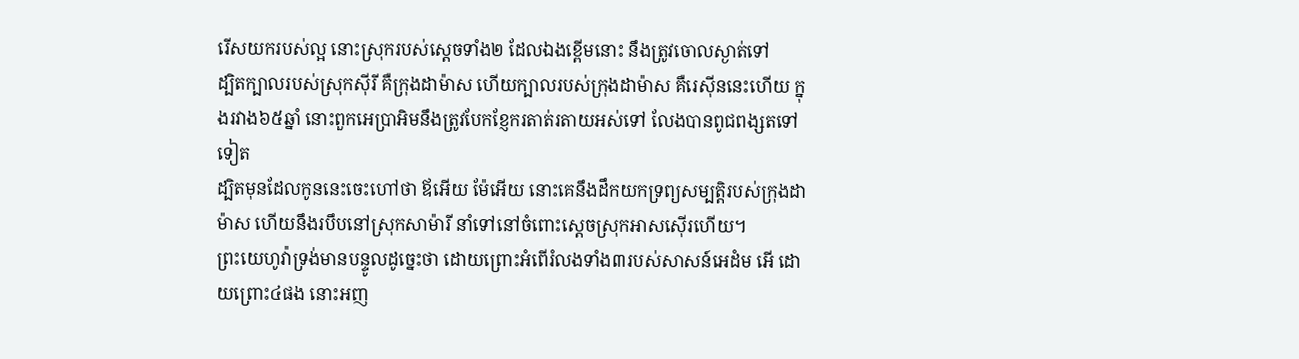រើសយករបស់ល្អ នោះស្រុករបស់ស្តេចទាំង២ ដែលឯងខ្ពើមនោះ នឹងត្រូវចោលស្ងាត់ទៅ
ដ្បិតក្បាលរបស់ស្រុកស៊ីរី គឺក្រុងដាម៉ាស ហើយក្បាលរបស់ក្រុងដាម៉ាស គឺរេស៊ីននេះហើយ ក្នុងរវាង៦៥ឆ្នាំ នោះពួកអេប្រាអិមនឹងត្រូវបែកខ្ញែករតាត់រតាយអស់ទៅ លែងបានពូជពង្សតទៅទៀត
ដ្បិតមុនដែលកូននេះចេះហៅថា ឪអើយ ម៉ែអើយ នោះគេនឹងដឹកយកទ្រព្យសម្បត្តិរបស់ក្រុងដាម៉ាស ហើយនឹងរបឹបនៅស្រុកសាម៉ារី នាំទៅនៅចំពោះស្តេចស្រុកអាសស៊ើរហើយ។
ព្រះយេហូវ៉ាទ្រង់មានបន្ទូលដូច្នេះថា ដោយព្រោះអំពើរំលងទាំង៣របស់សាសន៍អេដំម អើ ដោយព្រោះ៤ផង នោះអញ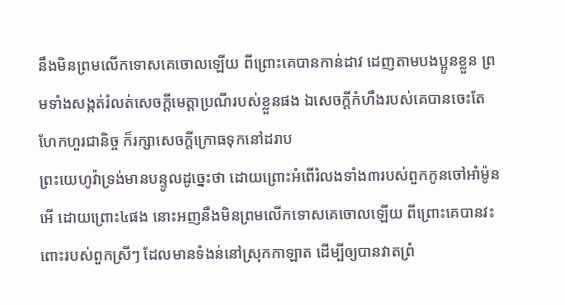នឹងមិនព្រមលើកទោសគេចោលឡើយ ពីព្រោះគេបានកាន់ដាវ ដេញតាមបងប្អូនខ្លួន ព្រមទាំងសង្កត់រំលត់សេចក្ដីមេត្តាប្រណីរបស់ខ្លួនផង ឯសេចក្ដីកំហឹងរបស់គេបានចេះតែហែកហួរជានិច្ច ក៏រក្សាសេចក្ដីក្រោធទុកនៅដរាប
ព្រះយេហូវ៉ាទ្រង់មានបន្ទូលដូច្នេះថា ដោយព្រោះអំពើរំលងទាំង៣របស់ពួកកូនចៅអាំម៉ូន អើ ដោយព្រោះ៤ផង នោះអញនឹងមិនព្រមលើកទោសគេចោលឡើយ ពីព្រោះគេបានវះពោះរបស់ពួកស្រីៗ ដែលមានទំងន់នៅស្រុកកាឡាត ដើម្បីឲ្យបានវាតព្រំ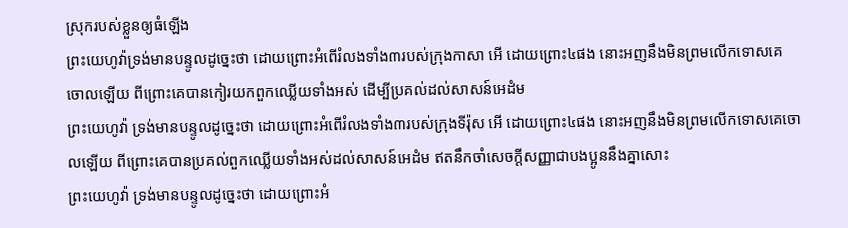ស្រុករបស់ខ្លួនឲ្យធំឡើង
ព្រះយេហូវ៉ាទ្រង់មានបន្ទូលដូច្នេះថា ដោយព្រោះអំពើរំលងទាំង៣របស់ក្រុងកាសា អើ ដោយព្រោះ៤ផង នោះអញនឹងមិនព្រមលើកទោសគេចោលឡើយ ពីព្រោះគេបានកៀរយកពួកឈ្លើយទាំងអស់ ដើម្បីប្រគល់ដល់សាសន៍អេដំម
ព្រះយេហូវ៉ា ទ្រង់មានបន្ទូលដូច្នេះថា ដោយព្រោះអំពើរំលងទាំង៣របស់ក្រុងទីរ៉ុស អើ ដោយព្រោះ៤ផង នោះអញនឹងមិនព្រមលើកទោសគេចោលឡើយ ពីព្រោះគេបានប្រគល់ពួកឈ្លើយទាំងអស់ដល់សាសន៍អេដំម ឥតនឹកចាំសេចក្ដីសញ្ញាជាបងប្អូននឹងគ្នាសោះ
ព្រះយេហូវ៉ា ទ្រង់មានបន្ទូលដូច្នេះថា ដោយព្រោះអំ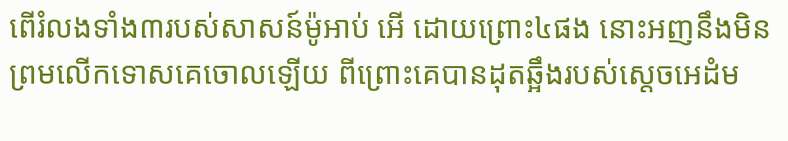ពើរំលងទាំង៣របស់សាសន៍ម៉ូអាប់ អើ ដោយព្រោះ៤ផង នោះអញនឹងមិនព្រមលើកទោសគេចោលឡើយ ពីព្រោះគេបានដុតឆ្អឹងរបស់ស្តេចអេដំម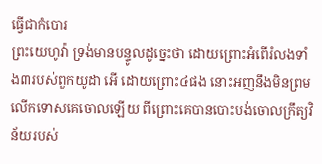ធ្វើជាកំបោរ
ព្រះយេហូវ៉ា ទ្រង់មានបន្ទូលដូច្នេះថា ដោយព្រោះអំពើរំលងទាំង៣របស់ពួកយូដា អើ ដោយព្រោះ៤ផង នោះអញនឹងមិនព្រមលើកទោសគេចោលឡើយ ពីព្រោះគេបានបោះបង់ចោលក្រឹត្យវិន័យរបស់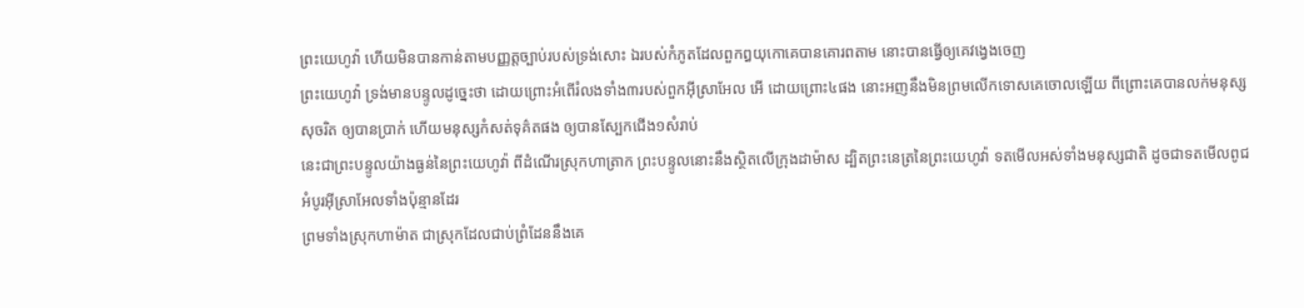ព្រះយេហូវ៉ា ហើយមិនបានកាន់តាមបញ្ញត្តច្បាប់របស់ទ្រង់សោះ ឯរបស់កំភូតដែលពួកឰយុកោគេបានគោរពតាម នោះបានធ្វើឲ្យគេវង្វេងចេញ
ព្រះយេហូវ៉ា ទ្រង់មានបន្ទូលដូច្នេះថា ដោយព្រោះអំពើរំលងទាំង៣របស់ពួកអ៊ីស្រាអែល អើ ដោយព្រោះ៤ផង នោះអញនឹងមិនព្រមលើកទោសគេចោលឡើយ ពីព្រោះគេបានលក់មនុស្សសុចរិត ឲ្យបានប្រាក់ ហើយមនុស្សកំសត់ទុគ៌តផង ឲ្យបានស្បែកជើង១សំរាប់
នេះជាព្រះបន្ទូលយ៉ាងធ្ងន់នៃព្រះយេហូវ៉ា ពីដំណើរស្រុកហាត្រាក ព្រះបន្ទូលនោះនឹងស្ថិតលើក្រុងដាម៉ាស ដ្បិតព្រះនេត្រនៃព្រះយេហូវ៉ា ទតមើលអស់ទាំងមនុស្សជាតិ ដូចជាទតមើលពូជអំបូរអ៊ីស្រាអែលទាំងប៉ុន្មានដែរ
ព្រមទាំងស្រុកហាម៉ាត ជាស្រុកដែលជាប់ព្រំដែននឹងគេ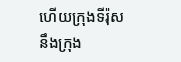ហើយក្រុងទីរ៉ុសនឹងក្រុង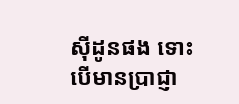ស៊ីដូនផង ទោះបើមានប្រាជ្ញា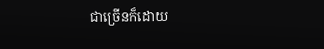ជាច្រើនក៏ដោយ